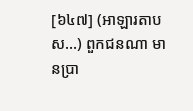[៦៤៧] (អាឡារតាបស…) ពួកជនណា មានប្រា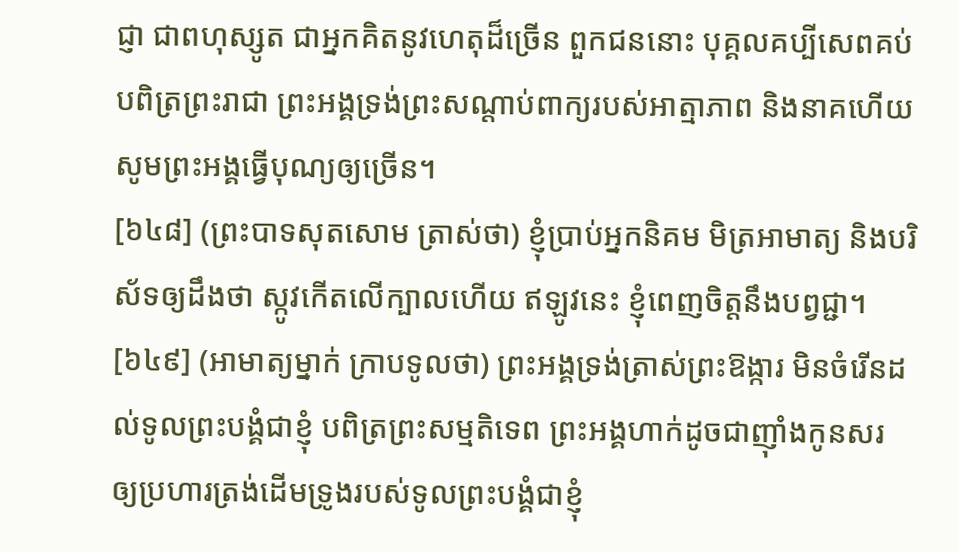ជ្ញា ជាពហុស្សូត ជាអ្នកគិតនូវហេតុដ៏ច្រើន ពួកជននោះ បុគ្គលគប្បីសេពគប់ បពិត្រព្រះរាជា ព្រះអង្គទ្រង់ព្រះសណ្តាប់ពាក្យរបស់អាត្មាភាព និងនាគហើយ សូមព្រះអង្គធ្វើបុណ្យឲ្យច្រើន។
[៦៤៨] (ព្រះបាទសុតសោម ត្រាស់ថា) ខ្ញុំប្រាប់អ្នកនិគម មិត្រអាមាត្យ និងបរិស័ទឲ្យដឹងថា ស្កូវកើតលើក្បាលហើយ ឥឡូវនេះ ខ្ញុំពេញចិត្តនឹងបព្វជ្ជា។
[៦៤៩] (អាមាត្យម្នាក់ ក្រាបទូលថា) ព្រះអង្គទ្រង់ត្រាស់ព្រះឱង្ការ មិនចំរើនដល់ទូលព្រះបង្គំជាខ្ញុំ បពិត្រព្រះសម្មតិទេព ព្រះអង្គហាក់ដូចជាញ៉ាំងកូនសរ ឲ្យប្រហារត្រង់ដើមទ្រូងរបស់ទូលព្រះបង្គំជាខ្ញុំ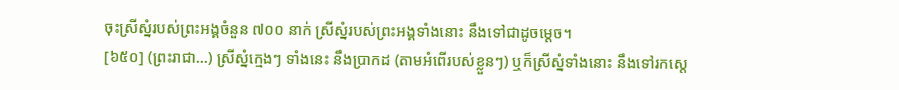ចុះស្រីស្នំរបស់ព្រះអង្គចំនួន ៧០០ នាក់ ស្រីស្នំរបស់ព្រះអង្គទាំងនោះ នឹងទៅជាដូចម្តេច។
[៦៥០] (ព្រះរាជា…) ស្រីស្នំក្មេងៗ ទាំងនេះ នឹងប្រាកដ (តាមអំពើរបស់ខ្លួនៗ) ឬក៏ស្រីស្នំទាំងនោះ នឹងទៅរកស្តេ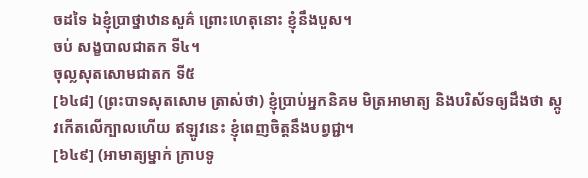ចដទៃ ឯខ្ញុំប្រាថ្នាឋានសួគ៌ ព្រោះហេតុនោះ ខ្ញុំនឹងបួស។
ចប់ សង្ខបាលជាតក ទី៤។
ចុល្លសុតសោមជាតក ទី៥
[៦៤៨] (ព្រះបាទសុតសោម ត្រាស់ថា) ខ្ញុំប្រាប់អ្នកនិគម មិត្រអាមាត្យ និងបរិស័ទឲ្យដឹងថា ស្កូវកើតលើក្បាលហើយ ឥឡូវនេះ ខ្ញុំពេញចិត្តនឹងបព្វជ្ជា។
[៦៤៩] (អាមាត្យម្នាក់ ក្រាបទូ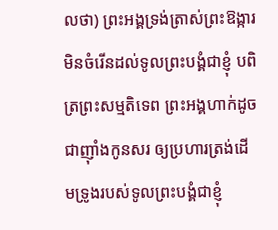លថា) ព្រះអង្គទ្រង់ត្រាស់ព្រះឱង្ការ មិនចំរើនដល់ទូលព្រះបង្គំជាខ្ញុំ បពិត្រព្រះសម្មតិទេព ព្រះអង្គហាក់ដូចជាញ៉ាំងកូនសរ ឲ្យប្រហារត្រង់ដើមទ្រូងរបស់ទូលព្រះបង្គំជាខ្ញុំ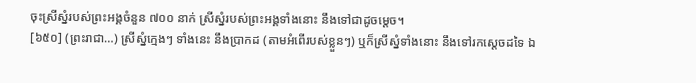ចុះស្រីស្នំរបស់ព្រះអង្គចំនួន ៧០០ នាក់ ស្រីស្នំរបស់ព្រះអង្គទាំងនោះ នឹងទៅជាដូចម្តេច។
[៦៥០] (ព្រះរាជា…) ស្រីស្នំក្មេងៗ ទាំងនេះ នឹងប្រាកដ (តាមអំពើរបស់ខ្លួនៗ) ឬក៏ស្រីស្នំទាំងនោះ នឹងទៅរកស្តេចដទៃ ឯ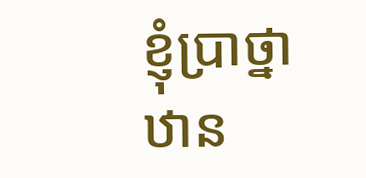ខ្ញុំប្រាថ្នាឋាន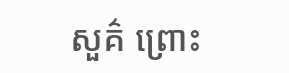សួគ៌ ព្រោះ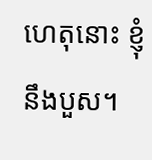ហេតុនោះ ខ្ញុំនឹងបួស។